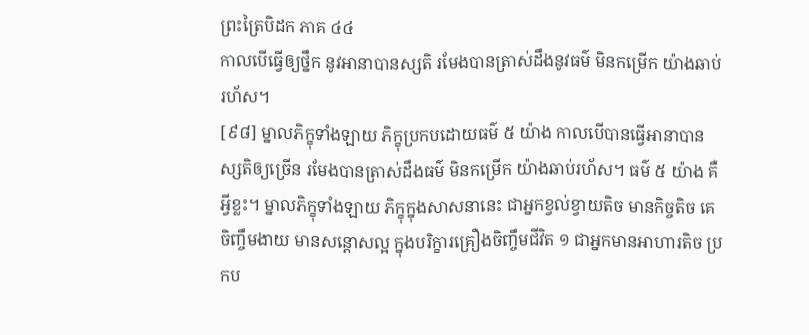ព្រះត្រៃបិដក ភាគ ៤៤
កាលបើធ្វើឲ្យថ្នឹក នូវអានាបានស្សតិ រមែងបានត្រាស់ដឹងនូវធម៌ មិនកម្រើក យ៉ាងឆាប់រហ័ស។
[៩៨] ម្នាលភិក្ខុទាំងឡាយ ភិក្ខុប្រកបដោយធម៌ ៥ យ៉ាង កាលបើបានធ្វើអានាបានស្សតិឲ្យច្រើន រមែងបានត្រាស់ដឹងធម៌ មិនកម្រើក យ៉ាងឆាប់រហ័ស។ ធម៌ ៥ យ៉ាង គឺអ្វីខ្លះ។ ម្នាលភិក្ខុទាំងឡាយ ភិក្ខុក្នុងសាសនានេះ ជាអ្នកខ្វល់ខ្វាយតិច មានកិច្ចតិច គេចិញ្ចឹមងាយ មានសន្តោសល្អ ក្នុងបរិក្ខារគ្រឿងចិញ្ចឹមជីវិត ១ ជាអ្នកមានអាហារតិច ប្រកប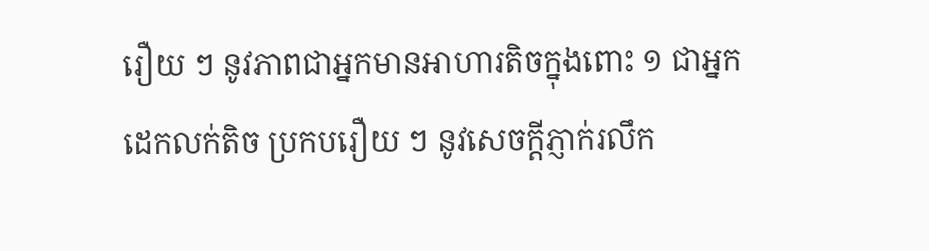រឿយ ៗ នូវភាពជាអ្នកមានអាហារតិចក្នុងពោះ ១ ជាអ្នកដេកលក់តិច ប្រកបរឿយ ៗ នូវសេចក្តីភ្ញាក់រលឹក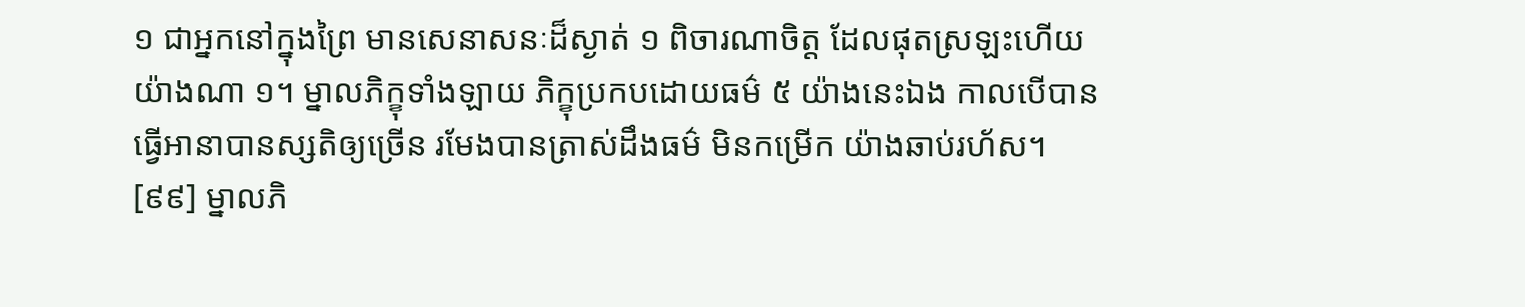១ ជាអ្នកនៅក្នុងព្រៃ មានសេនាសនៈដ៏ស្ងាត់ ១ ពិចារណាចិត្ត ដែលផុតស្រឡះហើយយ៉ាងណា ១។ ម្នាលភិក្ខុទាំងឡាយ ភិក្ខុប្រកបដោយធម៌ ៥ យ៉ាងនេះឯង កាលបើបានធ្វើអានាបានស្សតិឲ្យច្រើន រមែងបានត្រាស់ដឹងធម៌ មិនកម្រើក យ៉ាងឆាប់រហ័ស។
[៩៩] ម្នាលភិ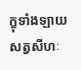ក្ខុទាំងឡាយ សត្វសីហៈ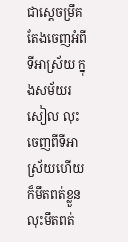ជាស្តេចម្រឹគ តែងចេញអំពីទីអាស្រ័យ ក្នុងសម័យរសៀល លុះចេញពីទីអាស្រ័យហើយ ក៏មឹតពត់ខ្លួន លុះមឹតពត់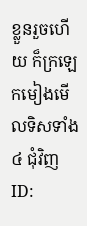ខ្លួនរួចហើយ ក៏ក្រឡេកមៀងមើលទិសទាំង ៤ ជុំវិញ
ID: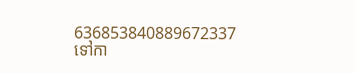636853840889672337
ទៅកា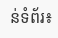ន់ទំព័រ៖